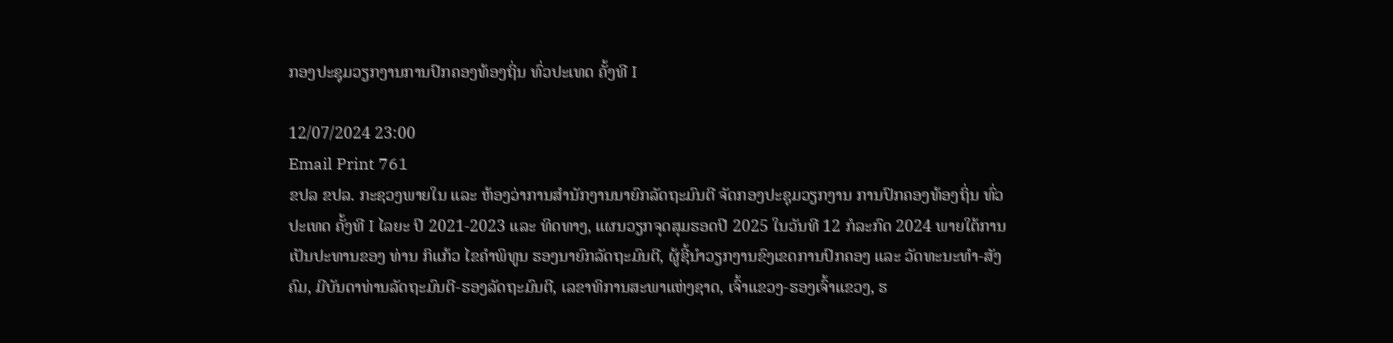ກອງປະຊຸມວຽກງານການປົກຄອງທ້ອງຖິ່ນ ທົ່ວປະເທດ ຄັ້ງທີ I

12/07/2024 23:00
Email Print 761
ຂປລ ຂປລ. ກະຊວງພາຍໃນ ແລະ ຫ້ອງວ່າການສໍານັກງານນາຍົກລັດຖະມົນຕີ ຈັດກອງປະຊຸມວຽກງານ ການປົກຄອງທ້ອງຖິ່ນ ທົ່ວປະເທດ ຄັ້ງທີ I ໄລຍະ ປີ 2021-2023 ແລະ ທິດທາງ, ແຜນວຽກຈຸດສຸມຮອດປີ 2025 ໃນວັນທີ 12 ກໍລະກົດ 2024 ພາຍໃຕ້ການເປັນປະທານຂອງ ທ່ານ ກິແກ້ວ ໄຂຄໍາພິທູນ ຮອງນາຍົກລັດຖະມົນຕີ, ຜູ້ຊີ້ນໍາວຽກງານຂົງເຂດການປົກຄອງ ແລະ ວັດທະນະທໍາ-ສັງຄົມ, ມີບັນດາທ່ານລັດຖະມົນຕີ-ຮອງລັດຖະມົນຕີ, ເລຂາທິການສະພາແຫ່ງຊາດ, ເຈົ້າແຂວງ-ຮອງເຈົ້າແຂວງ, ຮ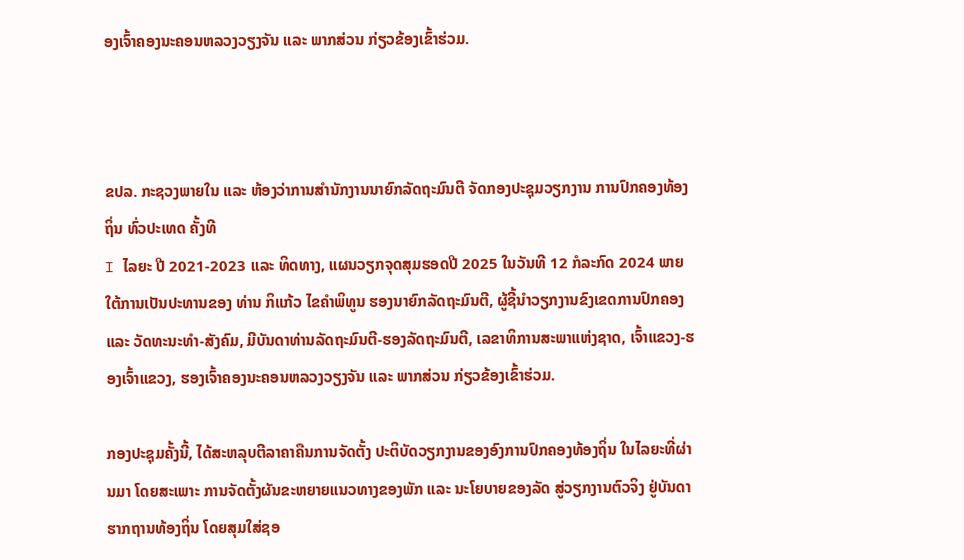ອງເຈົ້າຄອງນະຄອນຫລວງວຽງຈັນ ແລະ ພາກສ່ວນ ກ່ຽວຂ້ອງເຂົ້າຮ່ວມ.



ຂປລ. ກະຊວງພາຍໃນ ແລະ ຫ້ອງວ່າການສໍານັກງານນາຍົກລັດຖະມົນຕີ ຈັດກອງປະຊຸມວຽກງານ ການປົກຄອງທ້ອງຖິ່ນ ທົ່ວປະເທດ ຄັ້ງທີ
I ໄລຍະ ປີ 2021-2023 ແລະ ທິດທາງ, ແຜນວຽກຈຸດສຸມຮອດປີ 2025 ໃນວັນທີ 12 ກໍລະກົດ 2024 ພາຍໃຕ້ການເປັນປະທານຂອງ ທ່ານ ກິແກ້ວ ໄຂຄໍາພິທູນ ຮອງນາຍົກລັດຖະມົນຕີ, ຜູ້ຊີ້ນໍາວຽກງານຂົງເຂດການປົກຄອງ ແລະ ວັດທະນະທໍາ-ສັງຄົມ, ມີບັນດາທ່ານລັດຖະມົນຕີ-ຮອງລັດຖະມົນຕີ, ເລຂາທິການສະພາແຫ່ງຊາດ, ເຈົ້າແຂວງ-ຮອງເຈົ້າແຂວງ, ຮອງເຈົ້າຄອງນະຄອນຫລວງວຽງຈັນ ແລະ ພາກສ່ວນ ກ່ຽວຂ້ອງເຂົ້າຮ່ວມ.

ກອງປະຊຸມຄັ້ງນີ້, ໄດ້ສະຫລຸບຕີລາຄາຄືນການຈັດຕັ້ງ ປະຕິບັດວຽກງານຂອງອົງການປົກຄອງທ້ອງຖິ່ນ ໃນໄລຍະທີ່ຜ່ານມາ ໂດຍສະເພາະ ການຈັດຕັ້ງຜັນຂະຫຍາຍແນວທາງຂອງພັກ ແລະ ນະໂຍບາຍຂອງລັດ ສູ່ວຽກງານຕົວຈິງ ຢູ່ບັນດາຮາກຖານທ້ອງຖິ່ນ ໂດຍສຸມໃສ່ຊອ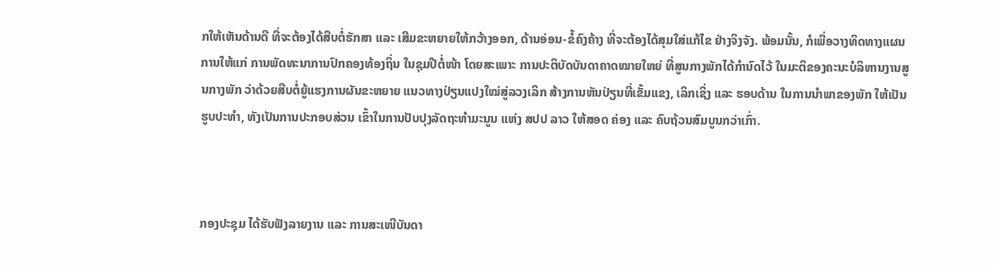ກໃຫ້ເຫັນດ້ານດີ ທີ່ຈະຕ້ອງໄດ້ສືບຕໍ່ຮັກສາ ແລະ ເສີມຂະຫຍາຍໃຫ້ກວ້າງອອກ, ດ້ານອ່ອນ-ຂໍ້ຄົງຄ້າງ ທີ່ຈະຕ້ອງໄດ້ສຸມໃສ່ແກ້ໄຂ ຢ່າງຈິງຈັງ. ພ້ອມນັ້ນ, ກໍເພື່ອວາງທິດທາງແຜນ ການໃຫ້ແກ່ ການພັດທະນາການປົກຄອງທ້ອງຖິ່ນ ໃນຊຸມປີຕໍ່ໜ້າ ໂດຍສະເພາະ ການປະຕິບັດບັນດາຄາດໝາຍໃຫຍ່ ທີ່ສູນກາງພັກໄດ້ກໍານົດໄວ້ ໃນມະຕິຂອງຄະນະບໍລິຫານງານສູນກາງພັກ ວ່າດ້ວຍສືບຕໍ່ຍູ້ແຮງການຜັນຂະຫຍາຍ ແນວທາງປ່ຽນແປງໃໝ່ສູ່ລວງເລິກ ສ້າງການຫັນປ່ຽນທີ່ເຂັ້ມແຂງ, ເລິກເຊິ່ງ ແລະ ຮອບດ້ານ ໃນການນໍາພາຂອງພັກ ໃຫ້ເປັນຮູບປະທໍາ, ທັງເປັນການປະກອບສ່ວນ ເຂົ້າໃນການປັບປຸງລັດຖະທໍາມະນູນ ແຫ່ງ ສປປ ລາວ ໃຫ້ສອດ ຄ່ອງ ແລະ ຄົບຖ້ວນສົມບູນກວ່າເກົ່າ.



ກອງປະຊຸມ ໄດ້ຮັບຟັງລາຍງານ ແລະ ການສະເໜີບັນດາ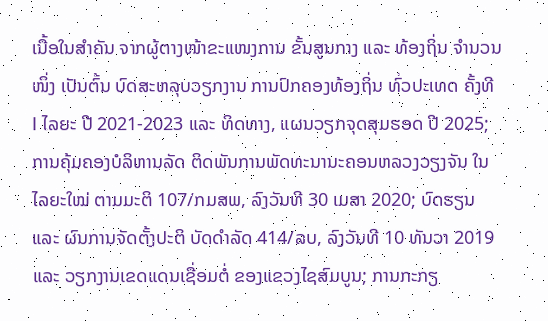ເນື້ອໃນສຳຄັນ ຈາກຜູ້ຕາງໜ້າຂະແໜງການ ຂັ້ນສູນກາງ ແລະ ທ້ອງຖິ່ນ ຈຳນວນໜຶ່ງ ເປັນຕົ້ນ ບົດສະຫລຸບວຽກງານ ການປົກຄອງທ້ອງຖິ່ນ ທົ່ວປະເທດ ຄັ້ງທີ
I ໄລຍະ ປີ 2021-2023 ແລະ ທິດທາງ, ແຜນວຽກຈຸດສຸມຮອດ ປີ 2025; ການຄຸ້ມຄອງບໍລິຫານລັດ ຕິດພັນການພັດທະນານະຄອນຫລວງວຽງຈັນ ໃນໄລຍະໃໝ່ ຕາມມະຕິ 107/ກມສພ, ລົງວັນທີ 30 ເມສາ 2020; ບົດຮຽນ ແລະ ຜົນການຈັດຕັ້ງປະຕິ ບັດດຳລັດ 414/ລບ, ລົງວັນທີ 10 ທັນວາ 2019 ແລະ ວຽກງານເຂດແດນເຊື່ອມຕໍ່ ຂອງແຂວງໄຊສົມບູນ; ການກະກຽ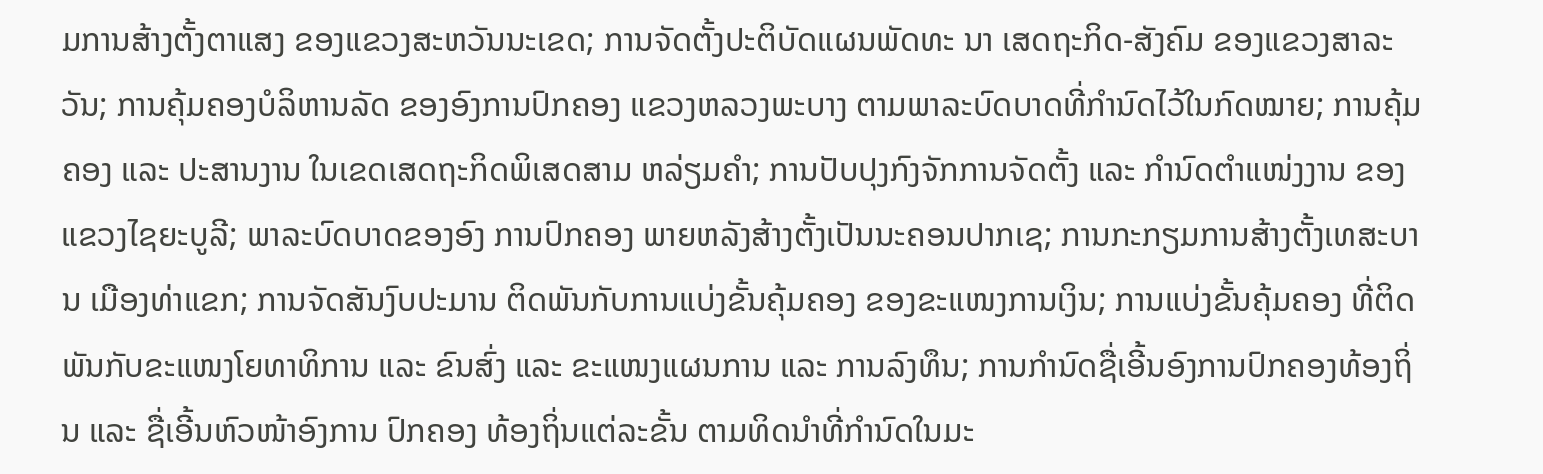ມການສ້າງຕັ້ງຕາແສງ ຂອງແຂວງສະຫວັນນະເຂດ; ການຈັດຕັ້ງປະຕິບັດແຜນພັດທະ ນາ ເສດຖະກິດ-ສັງຄົມ ຂອງແຂວງສາລະວັນ; ການຄຸ້ມຄອງບໍລິຫານລັດ ຂອງອົງການປົກຄອງ ແຂວງຫລວງພະບາງ ຕາມພາລະບົດບາດທີ່ກໍານົດໄວ້ໃນກົດໝາຍ; ການຄຸ້ມຄອງ ແລະ ປະສານງານ ໃນເຂດເສດຖະກິດພິເສດສາມ ຫລ່ຽມຄໍາ; ການປັບປຸງກົງຈັກການຈັດຕັ້ງ ແລະ ກໍານົດຕໍາແໜ່ງງານ ຂອງແຂວງໄຊຍະບູລີ; ພາລະບົດບາດຂອງອົງ ການປົກຄອງ ພາຍຫລັງສ້າງຕັ້ງເປັນນະຄອນປາກເຊ; ການກະກຽມການສ້າງຕັ້ງເທສະບານ ເມືອງທ່າແຂກ; ການຈັດສັນງົບປະມານ ຕິດພັນກັບການແບ່ງຂັ້ນຄຸ້ມຄອງ ຂອງຂະແໜງການເງິນ; ການແບ່ງຂັ້ນຄຸ້ມຄອງ ທີ່ຕິດພັນກັບຂະແໜງໂຍທາທິການ ແລະ ຂົນສົ່ງ ແລະ ຂະແໜງແຜນການ ແລະ ການລົງທຶນ; ການກຳນົດຊື່ເອີ້ນອົງການປົກຄອງທ້ອງຖິ່ນ ແລະ ຊື່ເອີ້ນຫົວໜ້າອົງການ ປົກຄອງ ທ້ອງຖິ່ນແຕ່ລະຂັ້ນ ຕາມທິດນຳທີ່ກຳນົດໃນມະ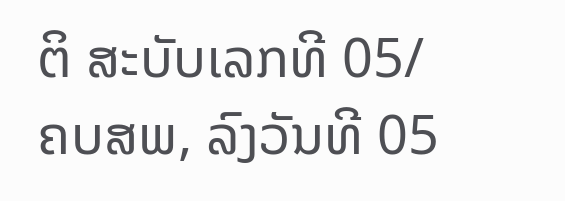ຕິ ສະບັບເລກທີ 05/ຄບສພ, ລົງວັນທີ 05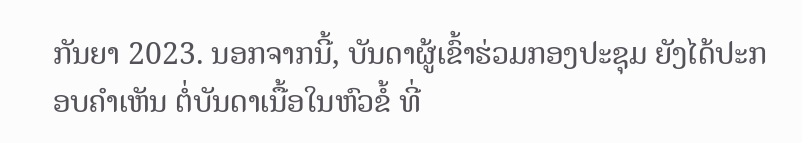ກັນຍາ 2023. ນອກຈາກນີ້, ບັນດາຜູ້ເຂົ້າຮ່ວມກອງປະຊຸມ ຍັງໄດ້ປະກອບຄໍາເຫັນ ຕໍ່ບັນດາເນື້ອໃນຫົວຂໍ້ ທີ່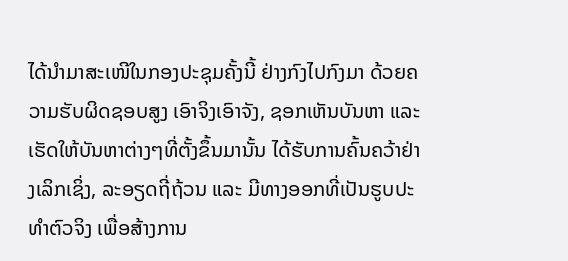ໄດ້ນໍາມາສະເໜີໃນກອງປະຊຸມຄັ້ງນີ້ ຢ່າງກົງໄປກົງມາ ດ້ວຍຄວາມຮັບຜິດຊອບສູງ ເອົາຈິງເອົາຈັງ, ຊອກເຫັນບັນຫາ ແລະ ເຮັດໃຫ້ບັນຫາຕ່າງໆທີ່ຕັ້ງຂຶ້ນມານັ້ນ ໄດ້ຮັບການຄົ້ນຄວ້າຢ່າງເລິກເຊິ່ງ, ລະອຽດຖີ່ຖ້ວນ ແລະ ມີທາງອອກທີ່ເປັນຮູບປະທຳຕົວຈິງ ເພື່ອສ້າງການ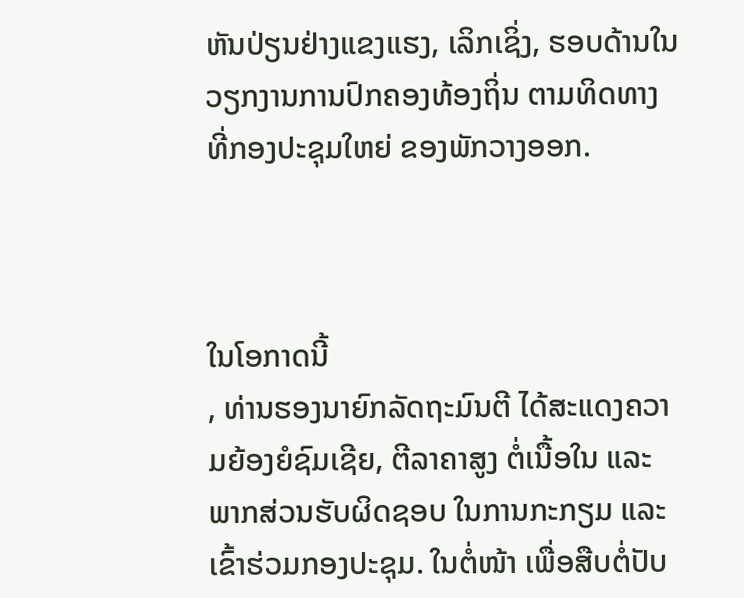ຫັນປ່ຽນຢ່າງແຂງແຮງ, ເລິກເຊິ່ງ, ຮອບດ້ານໃນວຽກງານການປົກຄອງທ້ອງຖິ່ນ ຕາມທິດທາງ ທີ່ກອງປະຊຸມໃຫຍ່ ຂອງພັກວາງອອກ.



ໃນໂອກາດນີ້
, ທ່ານຮອງນາຍົກລັດຖະມົນຕີ ໄດ້ສະແດງຄວາມຍ້ອງຍໍຊົມເຊີຍ, ຕີລາຄາສູງ ຕໍ່ເນື້ອໃນ ແລະ ພາກສ່ວນຮັບຜິດຊອບ ໃນການກະກຽມ ແລະ ເຂົ້າຮ່ວມກອງປະຊຸມ. ໃນຕໍ່ໜ້າ ເພື່ອສືບຕໍ່ປັບ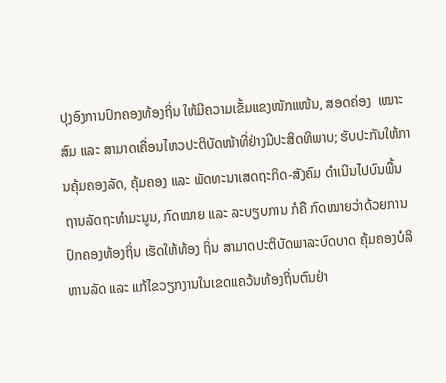ປຸງອົງການປົກຄອງທ້ອງຖິ່ນ ໃຫ້ມີຄວາມເຂັ້ມແຂງໜັກແໜ້ນ, ສອດຄ່ອງ  ເໝາະສົມ ແລະ ສາມາດເຄື່ອນໄຫວປະຕິບັດໜ້າທີ່ຢ່າງມີປະສິດທິພາບ; ຮັບປະກັນໃຫ້ການຄຸ້ມຄອງລັດ, ຄຸ້ມຄອງ ແລະ ພັດທະນາເສດຖະກິດ-ສັງຄົມ ດຳເນີນໄປບົນພື້ນ ຖານລັດຖະທໍາມະນູນ, ກົດໝາຍ ແລະ ລະບຽບການ ກໍຄື ກົດໝາຍວ່າດ້ວຍການປົກຄອງທ້ອງຖິ່ນ ເຮັດໃຫ້ທ້ອງ ຖິ່ນ ສາມາດປະຕິບັດພາລະບົດບາດ ຄຸ້ມຄອງບໍລິຫານລັດ ແລະ ແກ້ໄຂວຽກງານໃນເຂດແຄວ້ນທ້ອງຖິ່ນຕົນຢ່າ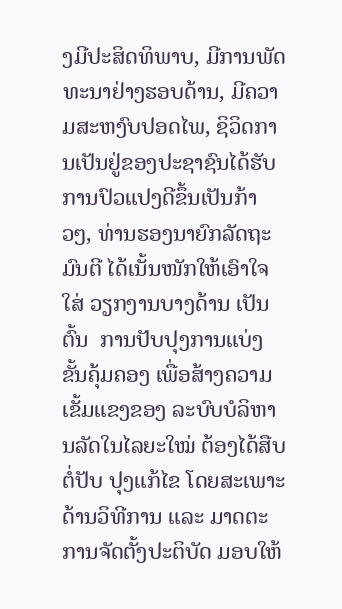ງມີປະສິດທິພາບ, ມີການພັດທະນາຢ່າງຮອບດ້ານ, ມີຄວາມສະຫງົບປອດໄພ, ຊິວິດການເປັນຢູ່ຂອງປະຊາຊົນໄດ້ຮັບການປົວແປງດີຂຶ້ນເປັນກ້າວໆ, ທ່ານຮອງນາຍົກລັດຖະມົນຕີ ໄດ້ເນັ້ນໜັກໃຫ້ເອົາໃຈໃສ່ ວຽກງານບາງດ້ານ ເປັນຕົ້ນ  ການປັບປຸງການແບ່ງຂັ້ນຄຸ້ມຄອງ ເພື່ອສ້າງຄວາມເຂັ້ມແຂງຂອງ ລະບົບບໍລິຫານລັດໃນໄລຍະໃໝ່ ຕ້ອງໄດ້ສືບຕໍ່ປັບ ປຸງແກ້ໄຂ ໂດຍສະເພາະ ດ້ານວິທີການ ແລະ ມາດຕະການຈັດຕັ້ງປະຕິບັດ ມອບໃຫ້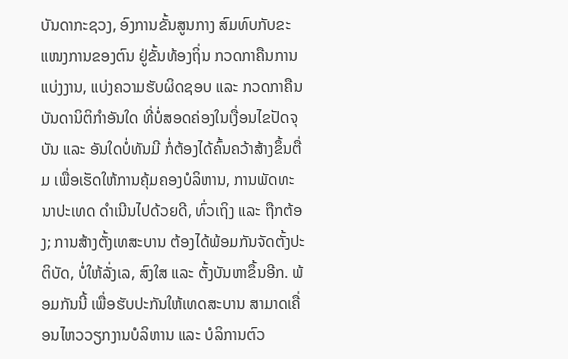ບັນດາກະຊວງ, ອົງການຂັ້ນສູນກາງ ສົມທົບກັບຂະແໜງການຂອງຕົນ ຢູ່ຂັ້ນທ້ອງຖິ່ນ ກວດກາຄືນການແບ່ງງານ, ແບ່ງຄວາມຮັບຜິດຊອບ ແລະ ກວດກາຄືນບັນດານິຕິກໍາອັນໃດ ທີ່ບໍ່ສອດຄ່ອງໃນເງື່ອນໄຂປັດຈຸບັນ ແລະ ອັນໃດບໍ່ທັນມີ ກໍ່ຕ້ອງໄດ້ຄົ້ນຄວ້າສ້າງຂຶ້ນຕື່ມ ເພື່ອເຮັດໃຫ້ການຄຸ້ມຄອງບໍລິຫານ, ການພັດທະນາປະເທດ ດໍາເນີນໄປດ້ວຍດີ, ທົ່ວເຖິງ ແລະ ຖືກຕ້ອງ; ການສ້າງຕັ້ງເທສະບານ ຕ້ອງໄດ້ພ້ອມກັນຈັດຕັ້ງປະຕິບັດ, ບໍ່ໃຫ້ລັ່ງເລ, ສົງໃສ ແລະ ຕັ້ງບັນຫາຂຶ້ນອີກ. ພ້ອມກັນນີ້ ເພື່ອຮັບປະກັນໃຫ້ເທດສະບານ ສາມາດເຄື່ອນໄຫວວຽກງານບໍລິຫານ ແລະ ບໍລິການຕົວ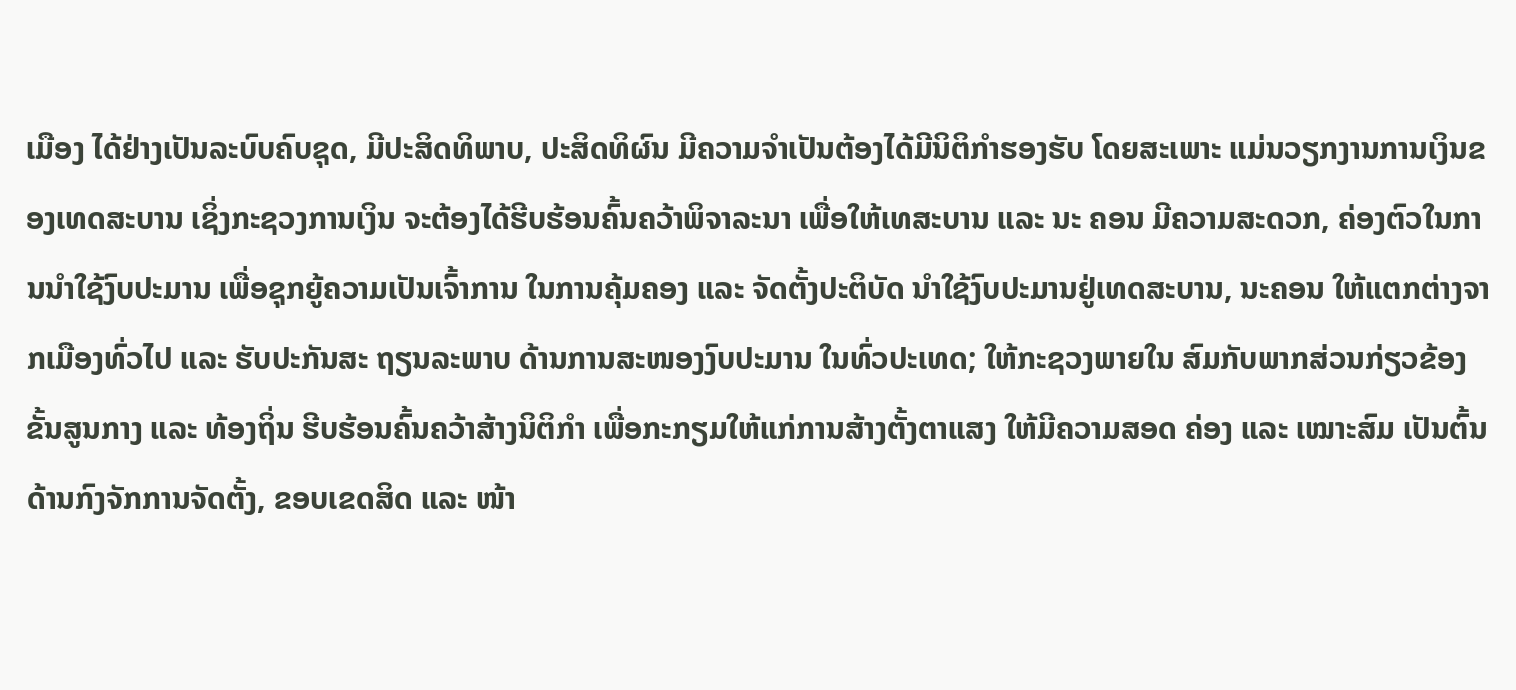ເມືອງ ໄດ້ຢ່າງເປັນລະບົບຄົບຊຸດ, ມີປະສິດທິພາບ, ປະສິດທິຜົນ ມີຄວາມຈໍາເປັນຕ້ອງໄດ້ມີນິຕິກໍາຮອງຮັບ ໂດຍສະເພາະ ແມ່ນວຽກງານການເງິນຂອງເທດສະບານ ເຊິ່ງກະຊວງການເງິນ ຈະຕ້ອງໄດ້ຮີບຮ້ອນຄົ້ນຄວ້າພິຈາລະນາ ເພື່ອໃຫ້ເທສະບານ ແລະ ນະ ຄອນ ມີຄວາມສະດວກ, ຄ່ອງຕົວໃນການນໍາໃຊ້ງົບປະມານ ເພື່ອຊຸກຍູ້ຄວາມເປັນເຈົ້າການ ໃນການຄຸ້ມຄອງ ແລະ ຈັດຕັ້ງປະຕິບັດ ນໍາໃຊ້ງົບປະມານຢູ່ເທດສະບານ, ນະຄອນ ໃຫ້ແຕກຕ່າງຈາກເມືອງທົ່ວໄປ ແລະ ຮັບປະກັນສະ ຖຽນລະພາບ ດ້ານການສະໜອງງົບປະມານ ໃນທົ່ວປະເທດ; ໃຫ້ກະຊວງພາຍໃນ ສົມກັບພາກສ່ວນກ່ຽວຂ້ອງ ຂັ້ນສູນກາງ ແລະ ທ້ອງຖິ່ນ ຮີບຮ້ອນຄົ້ນຄວ້າສ້າງນິຕິກໍາ ເພື່ອກະກຽມໃຫ້ແກ່ການສ້າງຕັ້ງຕາແສງ ໃຫ້ມີຄວາມສອດ ຄ່ອງ ແລະ ເໝາະສົມ ເປັນຕົ້ນ ດ້ານກົງຈັກການຈັດຕັ້ງ, ຂອບເຂດສິດ ແລະ ໜ້າ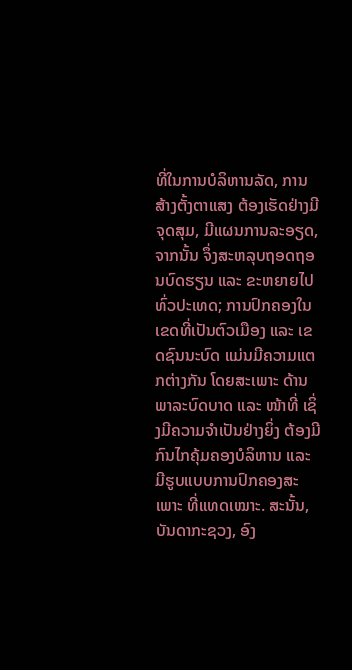ທີ່ໃນການບໍລິຫານລັດ, ການສ້າງຕັ້ງຕາແສງ ຕ້ອງເຮັດຢ່າງມີຈຸດສຸມ, ມີແຜນການລະອຽດ, ຈາກນັ້ນ ຈຶ່ງສະຫລຸບຖອດຖອນບົດຮຽນ ແລະ ຂະຫຍາຍໄປທົ່ວປະເທດ; ການປົກຄອງໃນເຂດທີ່ເປັນຕົວເມືອງ ແລະ ເຂດຊົນນະບົດ ແມ່ນມີຄວາມແຕກຕ່າງກັນ ໂດຍສະເພາະ ດ້ານພາລະບົດບາດ ແລະ ໜ້າທີ່ ເຊິ່ງມີຄວາມຈໍາເປັນຢ່າງຍິ່ງ ຕ້ອງມີກົນໄກຄຸ້ມຄອງບໍລິຫານ ແລະ ມີຮູບແບບການປົກຄອງສະເພາະ ທີ່ແທດເໝາະ. ສະນັ້ນ, ບັນດາກະຊວງ, ອົງ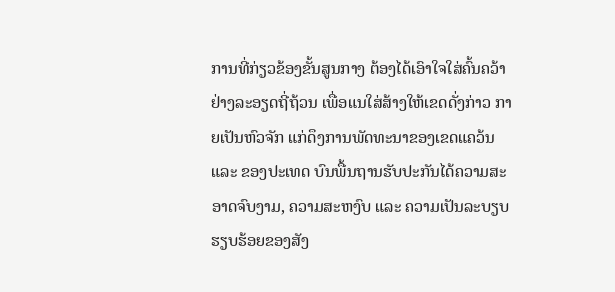ການທີ່ກ່ຽວຂ້ອງຂັ້ນສູນກາງ ຕ້ອງໄດ້ເອົາໃຈໃສ່ຄົ້ນຄວ້າຢ່າງລະອຽດຖີ່ຖ້ວນ ເພື່ອແນໃສ່ສ້າງໃຫ້ເຂດດັ່ງກ່າວ ກາຍເປັນຫົວຈັກ ແກ່ດຶງການພັດທະນາຂອງເຂດແຄວ້ນ ແລະ ຂອງປະເທດ ບົນພື້ນຖານຮັບປະກັນໄດ້ຄວາມສະອາດຈົບງາມ, ຄວາມສະຫງົບ ແລະ ຄວາມເປັນລະບຽບຮຽບຮ້ອຍຂອງສັງ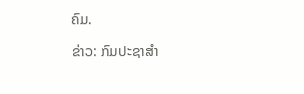ຄົມ.

ຂ່າວ: ກົມປະຊາສໍາ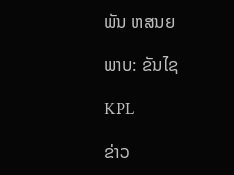ພັນ ຫສນຍ

ພາບ: ຂັນໄຊ

KPL

ຂ່າວ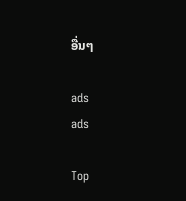ອື່ນໆ

ads
ads

Top